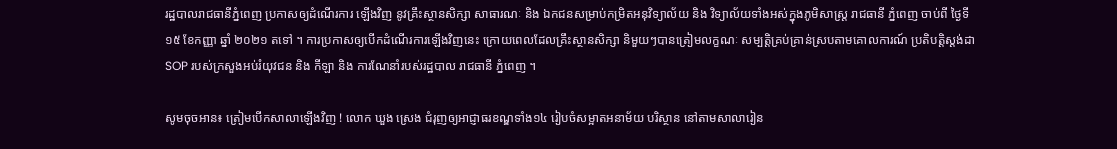រដ្ឋបាលរាជធានីភ្នំពេញ ប្រកាសឲ្យដំណើរការ ឡើងវិញ នូវគ្រឹះស្ថានសិក្សា សាធារណៈ និង ឯកជនសម្រាប់កម្រិតអនុវិទ្យាល័យ និង វិទ្យាល័យទាំងអស់ក្នុងភូមិសាស្ត្រ រាជធានី ភ្នំពេញ ចាប់ពី ថ្ងៃទី ១៥ ខែកញ្ញា ឆ្នាំ ២០២១ តទៅ ។ ការប្រកាសឲ្យបើកដំណើរការឡើងវិញនេះ ក្រោយពេលដែលគ្រឹះស្ថានសិក្សា និមួយៗបានត្រៀមលក្ខណៈ សម្បត្តិគ្រប់គ្រាន់ស្របតាមគោលការណ៍ ប្រតិបត្តិស្តង់ដា SOP របស់ក្រសួងអប់រំយុវជន និង កីឡា និង ការណែនាំរបស់រដ្ឋបាល រាជធានី ភ្នំពេញ ។

សូមចុចអាន៖ ត្រៀមបើកសាលាឡើងវិញ ! លោក ឃួង ស្រេង ជំរុញឲ្យអាជ្ញាធរខណ្ឌទាំង១៤ រៀបចំសម្អាតអនាម័យ បរិស្ថាន នៅតាមសាលារៀន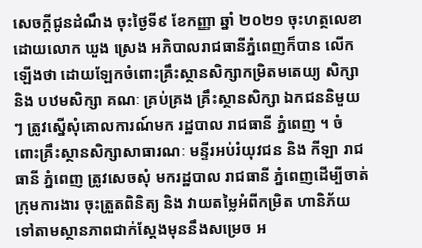សេចក្តីជូនដំណឹង ចុះថ្ងៃទី៩ ខែកញ្ញា ឆ្នាំ ២០២១ ចុះហត្ថលេខា ដោយលោក ឃួង ស្រេង អភិបាលរាជធានីភ្នំពេញក៏បាន លើកឡើងថា ដោយឡែកចំពោះគ្រឹះស្ថានសិក្សាកម្រិតមតេយ្យ សិក្សា និង បឋមសិក្សា គណៈ គ្រប់គ្រង គ្រឹះស្ថានសិក្សា ឯកជននិមួយៗ ត្រូវស្នើសុំគោលការណ៍មក រដ្ឋបាល រាជធានី ភ្នំពេញ ។ ចំពោះគ្រឹះស្ថានសិក្សាសាធារណៈ មន្ទីរអប់រំយុវជន និង កីឡា រាជធានី ភ្នំពេញ ត្រូវសេចសុំ មករដ្ឋបាល រាជធានី ភ្នំពេញដើម្បីចាត់ក្រុមការងារ ចុះត្រួតពិនិត្យ និង វាយតម្លៃអំពីកម្រិត ហានិភ័យទៅតាមស្ថានភាពជាក់ស្តែងមុននឹងសម្រេច អ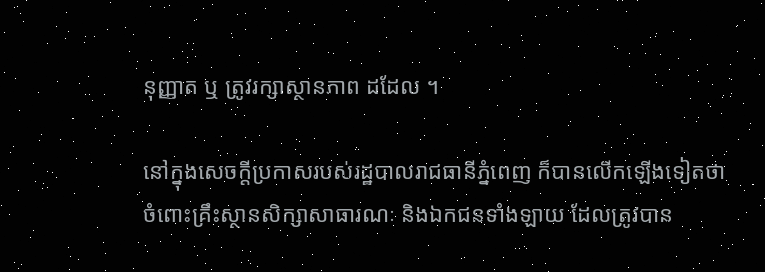នុញ្ញាត ឬ ត្រូវរក្សាស្ថានភាព ដដែល ។

នៅក្នុងសេចក្ដីប្រកាសរបស់រដ្ឋបាលរាជធានីភ្នំពេញ ក៏បានលើកឡើងទៀតថា ចំពោះគ្រឹះស្ថានសិក្សាសាធារណៈ និងឯកជនទាំងឡាយ ដែលត្រូវបាន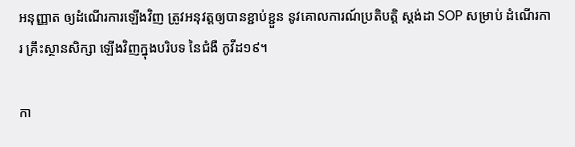អនុញ្ញាត ឲ្យដំណើរការឡើងវិញ ត្រូវអនុវត្តឲ្យបានខ្ជាប់ខ្ជួន នូវគោលការណ៍ប្រតិបត្តិ ស្តង់ដា SOP សម្រាប់ ដំណើរការ គ្រឹះស្ថានសិក្សា ឡើងវិញក្នុងបរិបទ នៃជំងឺ កូវីដ១៩។

កា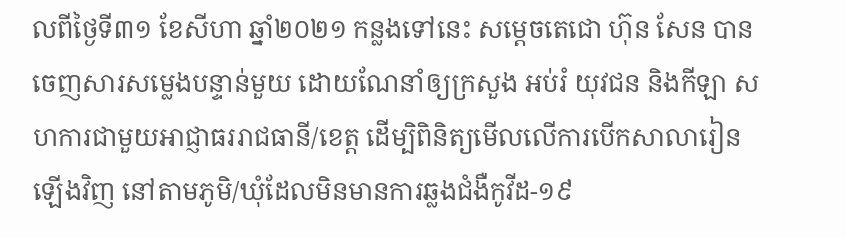លពីថ្ងៃទី៣១ ខែសីហា ឆ្នាំ២០២១ កន្លងទៅនេះ សម្តេចតេជោ ហ៊ុន សែន បានចេញសារសម្លេងបន្ទាន់មួយ ដោយណែនាំឲ្យក្រសួង អប់រំ យុវជន និងកីឡា សហការជាមួយអាជ្ញាធររាជធានី/ខេត្ត ដើម្បិពិនិត្យមើលលើការបើកសាលារៀនឡើងវិញ នៅតាមភូមិ/ឃុំដែលមិនមានការឆ្លងជំងឺកូវីដ-១៩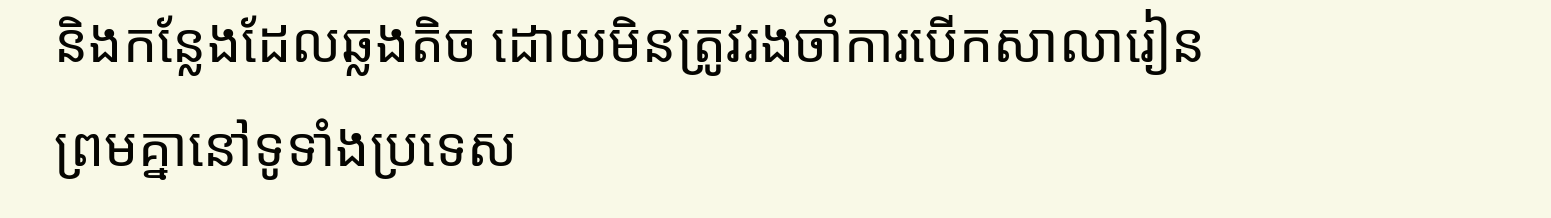និងកន្លែងដែលឆ្លងតិច ដោយមិនត្រូវរងចាំការបើកសាលារៀនព្រមគ្នានៅទូទាំងប្រទេស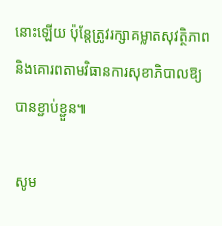នោះឡើយ ប៉ុន្តែត្រូវរក្សាគម្លាតសុវត្ថិភាព និងគោរពតាមវិធានការសុខាភិបាលឱ្យបានខ្ជាប់ខ្ជួន៕

សូម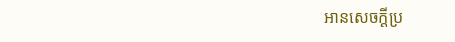អានសេចក្ដីប្រ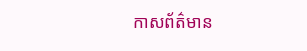កាសព័ត៌មាន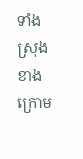ទាំងស្រុងខាងក្រោម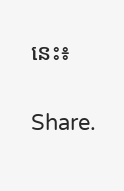នេះ៖

Share.